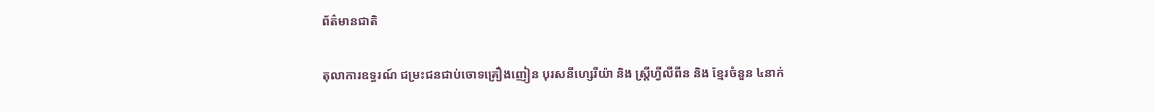ព័ត៌មានជាតិ

តុលាការឧទ្ធរណ៍ ជម្រះជនជាប់ចោទគ្រឿងញៀន បុរសនីហ្សេរីយ៉ា និង ស្រ្តីហ្វីលីពីន និង ខ្មែរចំនួន ៤នាក់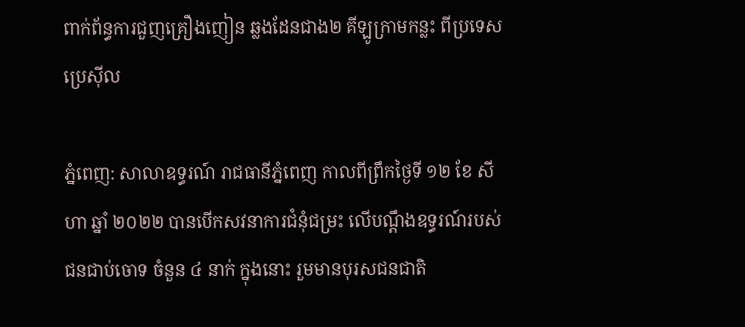ពាក់ព័ន្ធការជួញគ្រឿងញៀន ឆ្លងដែនជាង២ គីឡូក្រាមកន្លះ ពីប្រទេសប្រេស៊ីល

ភ្នំពេញ: សាលាឧទ្ធរណ៍ រាជធានីភ្នំពេញ កាលពីព្រឹកថ្ងៃទី ១២ ខែ សីហា ឆ្នាំ ២០២២ បានបើកសវនាការជំនុំជម្រះ លើបណ្ដឹងឧទ្ធរណ៍របស់ជនជាប់ចោទ ចំនួន ៤ នាក់ ក្នុងនោះ រួមមានបុរសជនជាតិ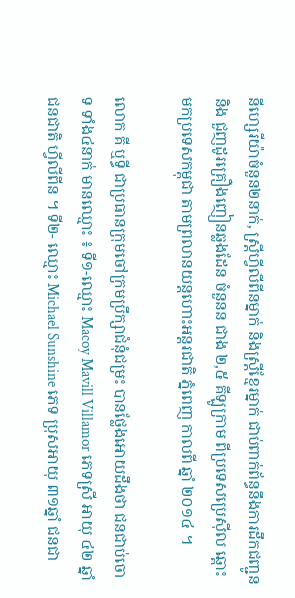នីហ្សេរីយ៉ាចំនួន២នាក់, ស្រ្តីហ្វីលីពីនម្នាក់ និងស្រ្តីខ្មែរម្នាក់ ជាប់ពាក់ព័ន្ធនឹងការដឹកជញ្ជូន និង ជួញដូរគ្រឿងញៀនឆ្លងដែន ចំនួនន ជាង ២,៥ គីឡូក្រាម ពីប្រទេសប្រេស៊ីល ឆ្ពោះ មកប្រទេសកម្ពុជា តាមព្រលានយន្តហោះអន្តរជាតិ ភ្នំពេញ កាលពី ឆ្នាំ ២០១៤ ។

លោក គី ឬទ្ធី ជាប្រធានក្រុមចៅក្រមប្រឹក្សាជំនុំជម្រះ បានថ្លែងអោយដឹងថា ជនជាប់ចោទ ទាំង៤នាក់ មានឈ្មោះ ៖ ទី១-ឈ្មោះ Macoy Mavill Villamor ភេទស្រី អាយុ ៤២ ឆ្នាំ ជនជាតិ ហ្វីលីពីន ។ ទី២- ឈ្មោះ Michael Sunshine ភេទ ប្រុសអាយុ ៣១ឆ្នាំ ជនជា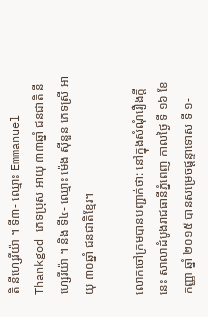តិ នីហ្សេរីយ៉ា ។ ទី៣- ឈ្មោះ Emmanuel Thankgod ភេទប្រុស អាយុ ៣៣ឆ្នាំ ជនជាតិ នីហ្សេរីយ៉ា ។ និង ទី៤- ឈ្មោះ ម៉េង ស៊ីនួន ភេទស្រី អាយុ ៣០ឆ្នាំ ជនជាតិខ្មែរ។

លោកចៅក្រមបានបញ្ជាក់ថា: នៅក្នុងសំណុំរឿងក្តីនេះ សាលាដំបូងរាជធានីភ្នំពេញ កាលថ្ងៃ ទី ១៦ ខែ កញ្ញា ឆ្នាំ ២០១៥ បានសម្រេចផ្តន្ទាទោស ទី ១-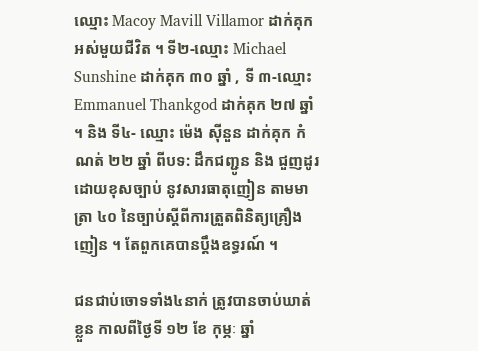ឈ្មោះ Macoy Mavill Villamor ដាក់គុក អស់មួយជីវិត ។ ទី២-ឈ្មោះ Michael Sunshine ដាក់គុក ៣០ ឆ្នាំ , ទី ៣-ឈ្មោះ Emmanuel Thankgod ដាក់គុក ២៧ ឆ្នាំ ។ និង ទី៤- ឈ្មោះ ម៉េង ស៊ីនួន ដាក់គុក កំណត់ ២២ ឆ្នាំ ពីបទ: ដឹកជញ្ជូន និង ជួញដូរដោយខុសច្បាប់ នូវសារធាតុញៀន តាមមាត្រា ៤០ នៃច្បាប់ស្តីពីការត្រួតពិនិត្យគ្រឿងញៀន ។ តែពួកគេបានប្តឹងឧទ្ធរណ៍ ។

ជនជាប់ចោទទាំង៤នាក់ ត្រូវបានចាប់ឃាត់ខ្លួន កាលពីថ្ងៃទី ១២ ខែ កុម្ភៈ ឆ្នាំ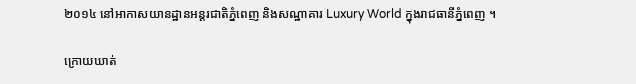២០១៤ នៅអាកាសយានដ្ឋានអន្តរជាតិភ្នំពេញ និងសណ្ឋាគារ Luxury World ក្នុងរាជធានីភ្នំពេញ ។

ក្រោយឃាត់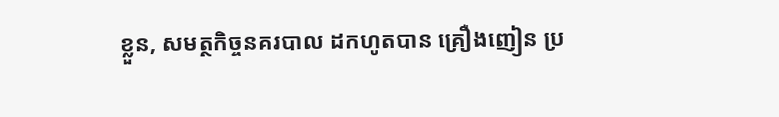ខ្លួន, សមត្ថកិច្ចនគរបាល ដកហូតបាន គ្រឿងញៀន ប្រ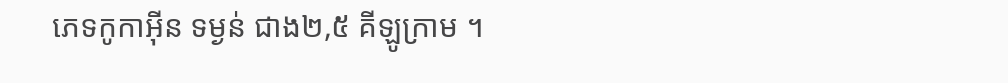ភេទកូកាអ៊ីន ទម្ងន់ ជាង២,៥ គីឡូក្រាម ។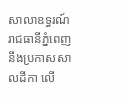សាលាឧទ្ធរណ៍ រាជធានីភ្នំពេញ នឹងប្រកាសសាលដីកា លើ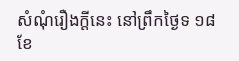សំណុំរឿងក្តីនេះ នៅព្រឹកថ្ងៃទ ១៨ ខែ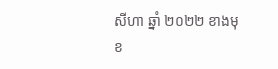សីហា ឆ្នាំ ២០២២ ខាងមុខ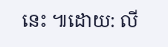នេះ ៕ដោយ: លី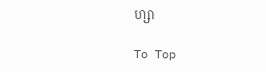ហ្សា

To Top